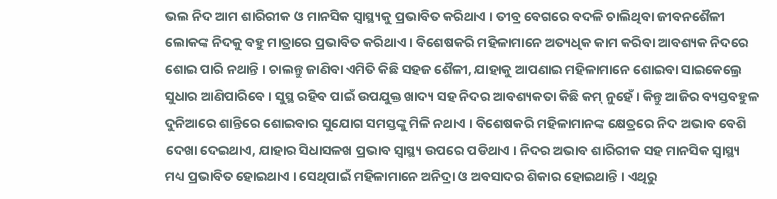ଭଲ ନିଦ ଆମ ଶାରିରୀକ ଓ ମାନସିକ ସ୍ୱାସ୍ଥ୍ୟକୁ ପ୍ରଭାବିତ କରିଥାଏ । ତୀବ୍ର ବେଗରେ ବଦଳି ଚାଲିଥିବା ଜୀବନଶୈଳୀ ଲୋକଙ୍କ ନିଦକୁ ବହୁ ମାତ୍ରାରେ ପ୍ରଭାବିତ କରିଥାଏ । ବିଶେଷକରି ମହିଳାମାନେ ଅତ୍ୟଧିକ କାମ କରିବା ଆବଶ୍ୟକ ନିଦରେ ଶୋଇ ପାରି ନଥାନ୍ତି । ଚାଲନ୍ତୁ ଜାଣିବା ଏମିତି କିଛି ସହଜ ଶୈଳୀ, ଯାହାକୁ ଆପଣାଇ ମହିଳାମାନେ ଶୋଇବା ସାଇକେଲ୍ରେ ସୁଧାର ଆଣିପାରିବେ । ସୁସ୍ଥ ରହିବ ପାଇଁ ଉପଯୁକ୍ତ ଖାଦ୍ୟ ସହ ନିଦର ଆବଶ୍ୟକତା କିଛି କମ୍ ନୁହେଁ । କିନ୍ତୁ ଆଜିର ବ୍ୟସ୍ତବହୁଳ ଦୁନିଆରେ ଶାନ୍ତିରେ ଶୋଇବାର ସୁଯୋଗ ସମସ୍ତଙ୍କୁ ମିଳି ନଥାଏ । ବିଶେଷକରି ମହିଳାମାନଙ୍କ କ୍ଷେତ୍ରରେ ନିଦ ଅଭାବ ବେଶି ଦେଖା ଦେଇଥାଏ, ଯାହାର ସିଧାସଳଖ ପ୍ରଭାବ ସ୍ୱାସ୍ଥ୍ୟ ଉପରେ ପଡିଥାଏ । ନିଦର ଅଭାବ ଶାରିରୀକ ସହ ମାନସିକ ସ୍ୱାସ୍ଥ୍ୟ ମଧ୍ୟ ପ୍ରଭାବିତ ହୋଇଥାଏ । ସେଥିପାଇଁ ମହିଳାମାନେ ଅନିଦ୍ରା ଓ ଅବସାଦର ଶିକାର ହୋଇଥାନ୍ତି । ଏଥିରୁ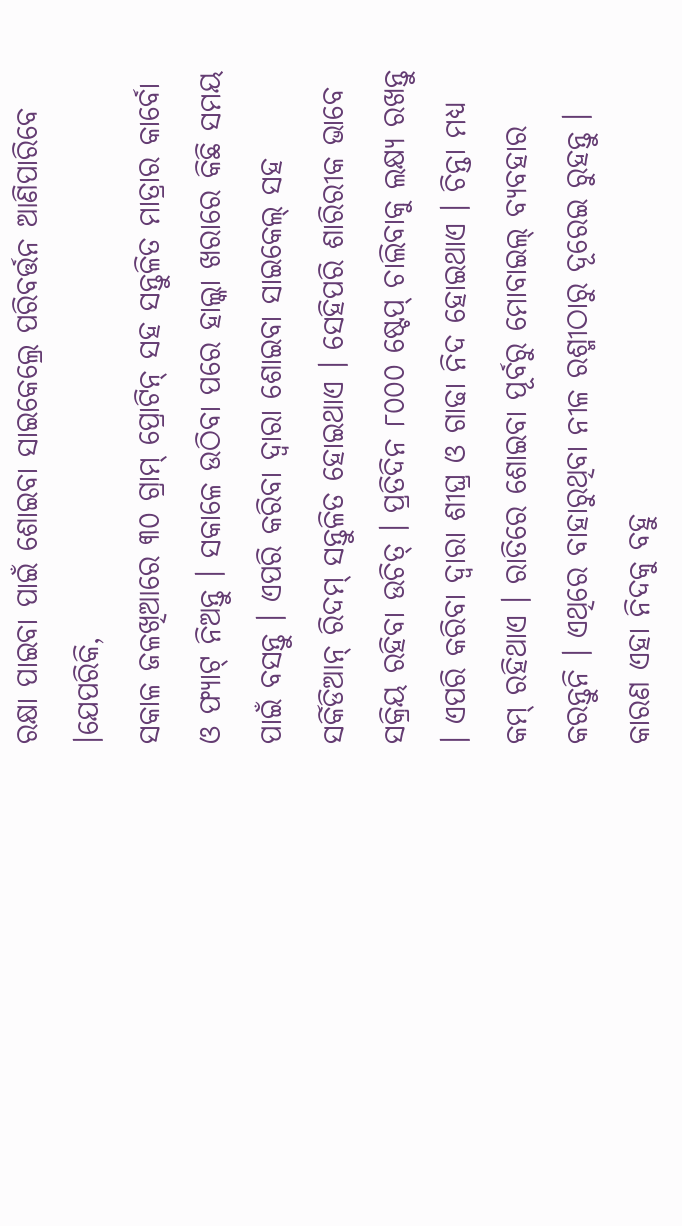ରକ୍ଷା ପାଇବା ପାଇଁ ଶୋଇବା ସାଇକେଲ୍ରେ ପରିବର୍ତ୍ତନ ଆଣିପାରିବେ ।ଯେପରିକି,
ସକାଳ ଜଳଖିଆରେ ୩୦ ଗ୍ରାମ୍ ପ୍ରୋଟିନ୍ ସହ ସନ୍ତୁଳିତ ମାତ୍ରାର କାର୍ବୋ ଓ ଫ୍ୟାଟ୍ ନିଅନ୍ତୁ । ସକାଳେ ଉଠିବା ପରେ ହାଲ୍କା ଖରାରେ କିଛି ସମୟ ପାଇଁ ବସନ୍ତୁ । ଏପରି କରିବା ଦ୍ୱାରା ଶୋଇବା ସାଇକେଲ୍ ସହ ସର୍କିଡିଆନ୍ ରିଦମ୍ ସନ୍ତୁଳିତ ହୋଇଥାଏ । ସେହିପରି ଶାରିରୀକ ଭାବେ ସକ୍ରିୟ ରହିବା ଉଚିତ୍ । ପ୍ରତିଦିନ ୮୦୦୦ ଷ୍ଟେପ୍ ଚାଲିବାକୁ ଲକ୍ଷ୍ୟ ରଖନ୍ତୁ । ଏପରି କରିବା ଦ୍ୱାରା ଶୀଘ୍ର ଓ ଗାଢା ନିଦ ହୋଇଥାଏ । ଚିନ୍ତା ମଧ୍ୟ କମ୍ ରହିଥାଏ । ରାତିରେ ଶୋଇବା ପୂର୍ବରୁ ମୋବାଇଲ୍ ବ୍ୟବହାର କରନ୍ତୁନି । ଏଥିରେ ବାହାରୁଥିବା ନୀଳ ରଶ୍ମୀଠାରୁ ଦୂରେଇ ରୁହନ୍ତୁ । କାରଣ ଏହା ନିଦକୁ ବହୁ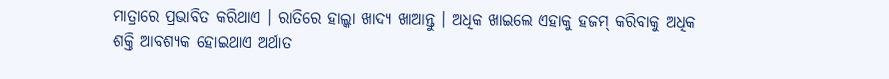ମାତ୍ରାରେ ପ୍ରଭାବିତ କରିଥାଏ । ରାତିରେ ହାଲ୍କା ଖାଦ୍ୟ ଖାଆନ୍ତୁ । ଅଧିକ ଖାଇଲେ ଏହାକୁ ହଜମ୍ କରିବାକୁ ଅଧିକ ଶକ୍ତି ଆବଶ୍ୟକ ହୋଇଥାଏ ଅର୍ଥାତ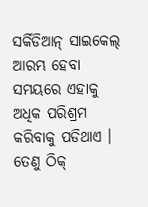ସର୍କିଡିଆନ୍ ସାଇକେଲ୍ ଆରମ୍ଭ ହେବା ସମୟରେ ଏହାକୁ ଅଧିକ ପରିଶ୍ରମ କରିବାକୁ ପଡିଥାଏ । ତେଣୁ ଠିକ୍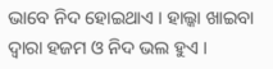ଭାବେ ନିଦ ହୋଇଥାଏ । ହାଲ୍କା ଖାଇବା ଦ୍ୱାରା ହଜମ ଓ ନିଦ ଭଲ ହୁଏ ।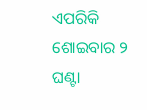ଏପରିକି ଶୋଇବାର ୨ ଘଣ୍ଟା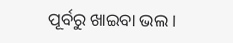ପୂର୍ବରୁ ଖାଇବା ଭଲ ।